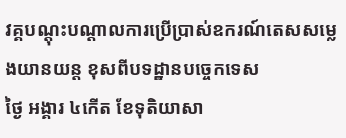វគ្គបណ្តុះបណ្តាលការប្រើប្រាស់ឧករណ៍តេសសម្លេងយានយន្ត ខុសពីបទដ្ឋានបច្ចេកទេស
ថ្ងៃ អង្គារ ៤កេីត ខែទុតិយាសា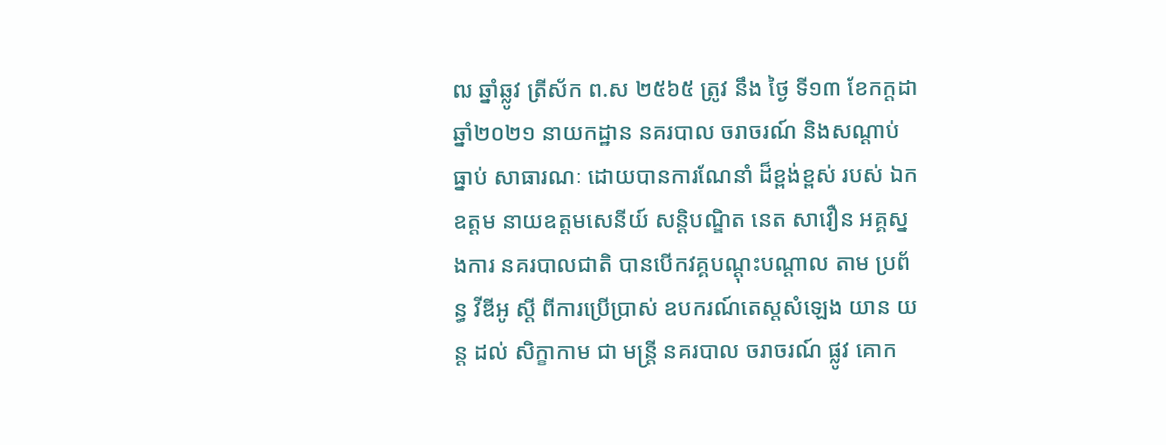ឍ ឆ្នាំឆ្លូវ ត្រីស័ក ព.ស ២៥៦៥ ត្រូវ នឹង ថ្ងៃ ទី១៣ ខែកក្ដដា ឆ្នាំ២០២១ នាយកដ្ឋាន នគរបាល ចរាចរណ៍ និងសណ្ដាប់ ធ្នាប់ សាធារណៈ ដោយបានការណែនាំ ដ៏ខ្ពង់ខ្ពស់ របស់ ឯកឧត្តម នាយឧត្តមសេនីយ៍ សន្តិបណ្ឌិត នេត សាវឿន អគ្គស្នងការ នគរបាលជាតិ បានបេីកវគ្គបណ្ដុះបណ្ដាល តាម ប្រព័ន្ធ វីឌីអូ ស្តី ពីការប្រើប្រាស់ ឧបករណ៍តេស្តសំឡេង យាន យន្ត ដល់ សិក្ខាកាម ជា មន្ត្រី នគរបាល ចរាចរណ៍ ផ្លូវ គោក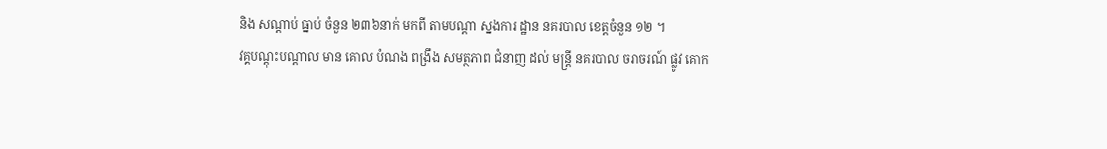និង សណ្ដាប់ ធ្នាប់ ចំនួន ២៣៦នាក់ មកពី តាមបណ្តា ស្នងការ ដ្ឋាន នគរបាល ខេត្តចំនួន ១២ ។
វគ្គបណ្តុះបណ្តាល មាន គោល បំណង ពង្រឹង សមត្ថភាព ជំនាញ ដល់ មន្ត្រី នគរបាល ចរាចរណ៍ ផ្លូវ គោក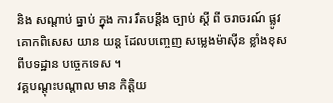និង សណ្ដាប់ ធ្នាប់ ក្នុង ការ រឹតបន្តឹង ច្បាប់ ស្តី ពី ចរាចរណ៍ ផ្លូវ គោកពិសេស យាន យន្ត ដែលបញ្ចេញ សម្លេងម៉ាស៊ីន ខ្លាំងខុស ពីបទដ្ឋាន បច្ចេកទេស ។
វគ្គបណ្តុះបណ្តាល មាន កិត្តិយ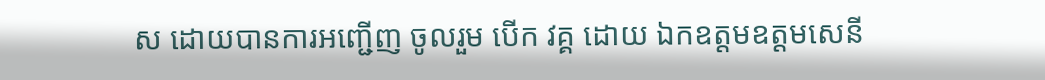ស ដោយបានការអញ្ជើញ ចូលរួម បេីក វគ្គ ដោយ ឯកឧត្តមឧត្តមសេនី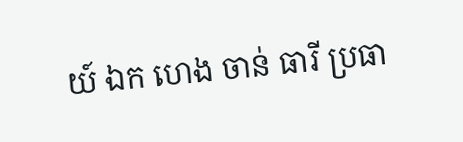យ៍ ឯក ហេង ចាន់ ធារី ប្រធា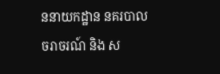ននាយកដ្ឋាន នគរបាល ចរាចរណ៍ និង ស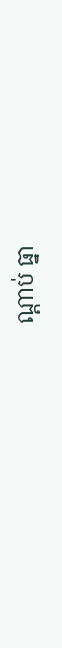ណ្ដាប់ ធ្នា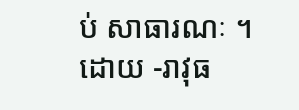ប់ សាធារណៈ ។ ដោយ -រាវុធ